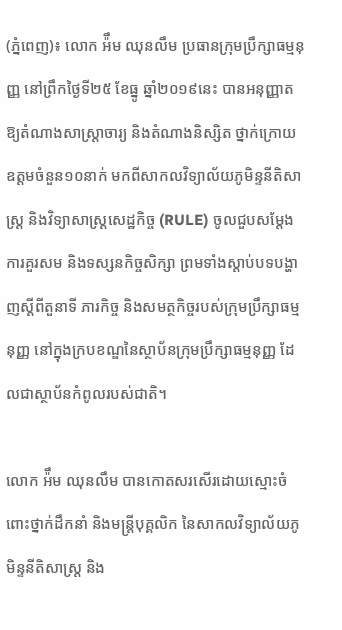(ភ្នំពេញ)៖ លោក អ៉ឹម ឈុនលឹម ប្រធានក្រុមប្រឹក្សាធម្មនុញ្ញ នៅព្រឹកថ្ងៃទី២៥ ខែធ្នូ ឆ្នាំ២០១៩នេះ បានអនុញ្ញាតឱ្យតំណាងសាស្រ្តាចារ្យ និងតំណាងនិស្សិត ថ្នាក់ក្រោយឧត្តមចំនួន១០នាក់ មកពីសាកលវិទ្យាល័យភូមិន្ទនីតិសាស្រ្ត និងវិទ្យាសាស្រ្តសេដ្ឋកិច្ច (RULE) ចូលជួបសម្តែងការគួរសម និងទស្សនកិច្ចសិក្សា ព្រមទាំងស្តាប់បទបង្ហាញស្តីពីតួនាទី ភារកិច្ច និងសមត្ថកិច្ចរបស់ក្រុមប្រឹក្សាធម្មនុញ្ញ នៅក្នុងក្របខណ្ឌនៃស្ថាប័នក្រុមប្រឹក្សាធម្មនុញ្ញ ដែលជាស្ថាប័នកំពូលរបស់ជាតិ។

លោក អ៉ឹម ឈុនលឹម បានកោតសរសើរដោយស្មោះចំពោះថ្នាក់ដឹកនាំ និងមន្ត្រីបុគ្គលិក នៃសាកលវិទ្យាល័យភូមិន្ទនីតិសាស្រ្ត និង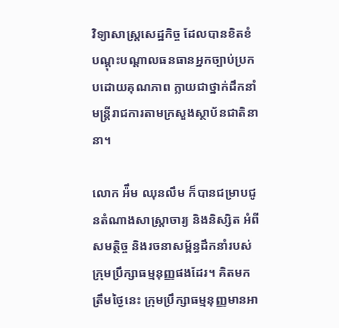វិទ្យាសាស្រ្តសេដ្ឋកិច្ច ដែលបានខិតខំបណ្តុះបណ្តាលធនធានអ្នកច្បាប់ប្រកបដោយគុណភាព ក្លាយជាថ្នាក់ដឹកនាំមន្ត្រីរាជការតាមក្រសួងស្ថាប័នជាតិនានា។

លោក អ៉ឹម ឈុនលឹម ក៏បានជម្រាបជូនតំណាងសាស្រ្តាចារ្យ និងនិស្សិត អំពីសមត្ថិច្ច និងរចនាសម្ព័ន្ធដឹកនាំរបស់ក្រុមប្រឹក្សាធម្មនុញ្ញផងដែរ។ គិតមកត្រឹមថ្ងៃនេះ ក្រុមប្រឹក្សាធម្មនុញ្ញមានអា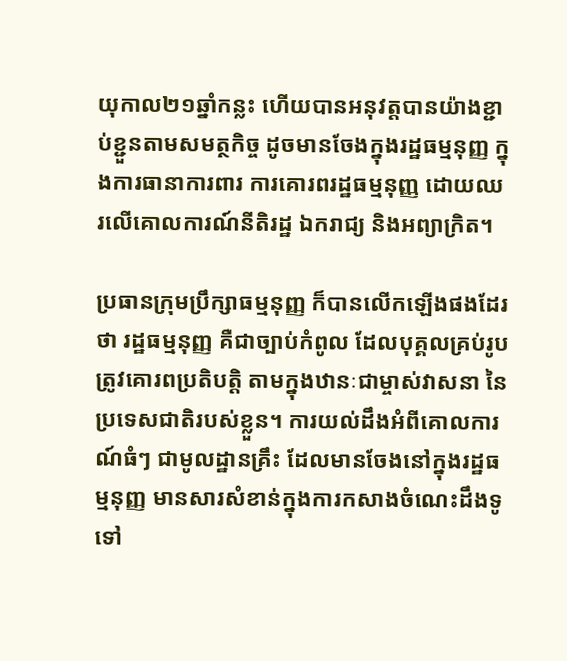យុកាល២១ឆ្នាំកន្លះ ហើយបានអនុវត្តបានយ៉ាងខ្ជាប់ខ្ជួនតាមសមត្ថកិច្ច ដូចមានចែងក្នុងរដ្ឋធម្មនុញ្ញ ក្នុងការធានាការពារ ការគោរពរដ្ឋធម្មនុញ្ញ ដោយឈរលើគោលការណ៍នីតិរដ្ឋ ឯករាជ្យ និងអព្យាក្រិត។

ប្រធានក្រុមប្រឹក្សាធម្មនុញ្ញ ក៏បានលើកឡើងផងដែរថា រដ្ឋធម្មនុញ្ញ គឺជាច្បាប់កំពូល ដែលបុគ្គលគ្រប់រូបត្រូវគោរពប្រតិបត្តិ តាមក្នុងឋានៈជាម្ចាស់វាសនា នៃប្រទេសជាតិរបស់ខ្លួន។ ការយល់ដឹងអំពីគោលការណ៍ធំៗ ជាមូលដ្ឋានគ្រឹះ ដែលមានចែងនៅក្នុងរដ្ឋធម្មនុញ្ញ មានសារសំខាន់ក្នុងការកសាងចំណេះដឹងទូទៅ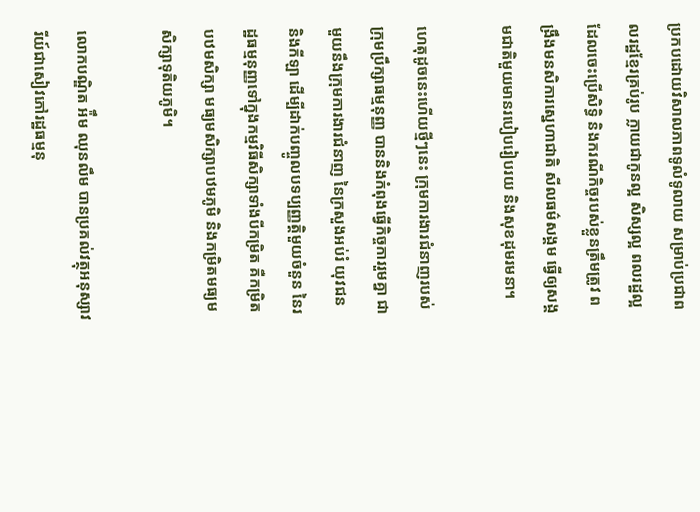ប្រកបដោយវិសាលភាពទូលំទូលាយ សម្រាប់ប្រជាពលរដ្ឋខ្មែរគ្រប់រូប ក្លាយជាកូនល្អ សិស្សល្អ ពលរដ្ឋល្អ ដែលចេះប្រើសិទ្ធិ និងករណីកិច្ចរបស់ខ្លួនត្រឹមត្រូវ ពង្រឹងមនសិការស្នេហាជាតិ សីលធម៌សង្គម ធ្វើឲ្យសង្គមជាតិមួយមានរបៀបរៀបរយ និងសុខដុមរមនា។

ហេតុដូចនេះហើយថ្មីៗនេះ ក្រុមការងារជំនាញរបស់ក្រុមប្រឹក្សាធម្មនុញ្ញ បាននិងកំពុងធ្វើកិច្ចការរួមគ្នា ជាមួយនឹងក្រុមការងារជំនាញ នៃក្រសួងអប់រំ យុវជន និងកីឡា ដើម្បីដាក់បញ្ចូលបទប្បញ្ញត្តិមួយចំនួន នៃរដ្ឋធម្មនុញ្ញទៅក្នុងកម្មវិធីសិក្សាទាំងបីកម្រិត គឺកម្រិតបឋមសិក្សា មធ្យមសិក្សាបឋមភូមិ និងកម្រិតមធ្យមសិក្សាទុតិយភូមិ។

លោកបណ្ឌិត អ៉ឹម ឈុនលឹម បានប្រគល់វត្ថុអនុស្សាវរីយ៍ជាសៀវភៅរដ្ឋធម្មនុ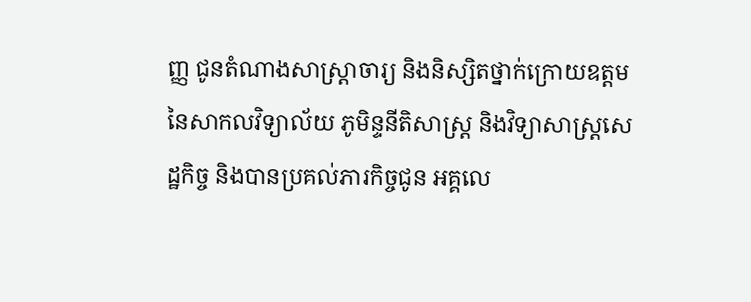ញ្ញ ជូនតំណាងសាស្រ្តាចារ្យ និងនិស្សិតថ្នាក់ក្រោយឧត្តម នៃសាកលវិទ្យាល័យ ភូមិន្ទនីតិសាស្រ្ត និងវិទ្យាសាស្រ្តសេដ្ឋកិច្ច និងបានប្រគល់ភារកិច្ចជូន អគ្គលេ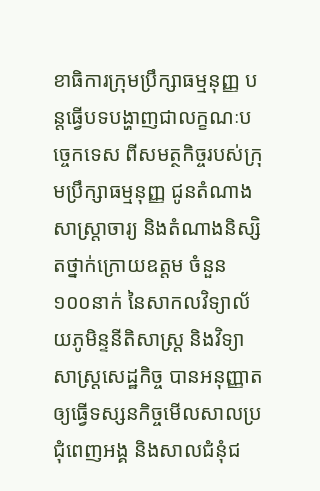ខាធិការក្រុមប្រឹក្សាធម្មនុញ្ញ បន្តធ្វើបទបង្ហាញជាលក្ខណៈបច្ចេកទេស ពីសមត្ថកិច្ចរបស់ក្រុមប្រឹក្សាធម្មនុញ្ញ ជូនតំណាងសាស្រ្តាចារ្យ និងតំណាងនិស្សិតថ្នាក់ក្រោយឧត្តម ចំនួន១០០នាក់ នៃសាកលវិទ្យាល័យភូមិន្ទនីតិសាស្រ្ត និងវិទ្យាសាស្រ្តសេដ្ឋកិច្ច បានអនុញ្ញាតឲ្យធ្វើទស្សនកិច្ចមើលសាលប្រជុំពេញអង្គ និងសាលជំនុំជ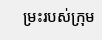ម្រះរបស់ក្រុម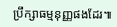ប្រឹក្សាធម្មនុញ្ញផងដែរ៕